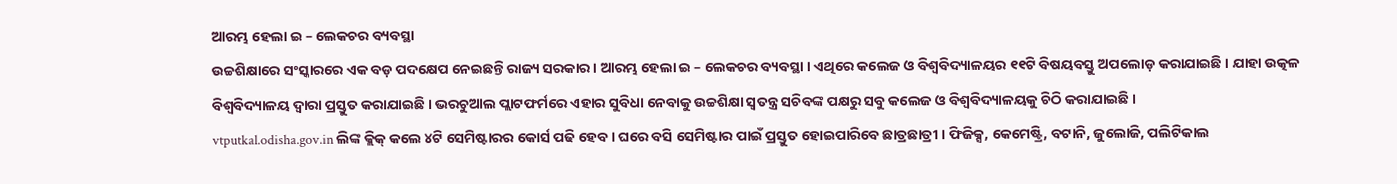ଆରମ୍ଭ ହେଲା ଇ – ଲେକଚର ବ୍ୟବସ୍ଥା
ଉଚ୍ଚଶିକ୍ଷାରେ ସଂସ୍କାରରେ ଏକ ବଡ଼ ପଦକ୍ଷେପ ନେଇଛନ୍ତି ରାଜ୍ୟ ସରକାର । ଆରମ୍ଭ ହେଲା ଇ – ଲେକଚର ବ୍ୟବସ୍ଥା । ଏଥିରେ କଲେଜ ଓ ବିଶ୍ଵବିଦ୍ୟାଳୟର ୧୧ଟି ବିଷୟବସ୍ତୁ ଅପଲୋଡ଼ କରାଯାଇଛି । ଯାହା ଉତ୍କଳ ବିଶ୍ଵବିଦ୍ୟାଳୟ ଦ୍ୱାରା ପ୍ରସ୍ତୁତ କରାଯାଇଛି । ଭରଚୁଆଲ ପ୍ଲାଟଫର୍ମରେ ଏହାର ସୁବିଧା ନେବାକୁ ଉଚ୍ଚଶିକ୍ଷା ସ୍ୱତନ୍ତ୍ର ସଚିବଙ୍କ ପକ୍ଷରୁ ସବୁ କଲେଜ ଓ ବିଶ୍ଵବିଦ୍ୟାଳୟକୁ ଚିଠି କରାଯାଇଛି ।
vtputkal.odisha.gov.in ଲିଙ୍କ କ୍ଲିକ୍ କଲେ ୪ଟି ସେମିଷ୍ଟାରର କୋର୍ସ ପଢି ହେବ । ଘରେ ବସି ସେମିଷ୍ଟାର ପାଇଁ ପ୍ରସ୍ତୁତ ହୋଇପାରିବେ ଛାତ୍ରଛାତ୍ରୀ । ଫିଜିକ୍ସ, କେମେଷ୍ଟ୍ରି, ବଟାନି, ଜୁଲୋଜି, ପଲିଟିକାଲ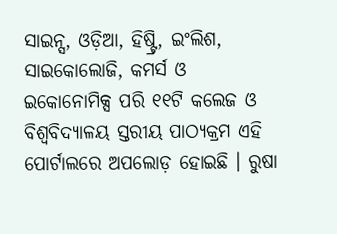ସାଇନ୍ସ, ଓଡ଼ିଆ, ହିଷ୍ଟ୍ରି, ଇଂଲିଶ, ସାଇକୋଲୋଜି, କମର୍ସ ଓ ଇକୋନୋମିକ୍ସ ପରି ୧୧ଟି କଲେଜ ଓ ବିଶ୍ଵବିଦ୍ୟାଳୟ ସ୍ତରୀୟ ପାଠ୍ୟକ୍ରମ ଏହି ପୋର୍ଟାଲରେ ଅପଲୋଡ଼ ହୋଇଛି । ରୁଷା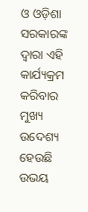ଓ ଓଡ଼ିଶା ସରକାରଙ୍କ ଦ୍ୱାରା ଏହି କାର୍ଯ୍ୟକ୍ରମ କରିବାର ମୁଖ୍ୟ ଉଦେଶ୍ୟ ହେଉଛି ଉଭୟ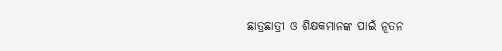ଛାତ୍ରଛାତ୍ରୀ ଓ ଶିକ୍ଷକମାନଙ୍କ ପାଇଁ ନୂତନ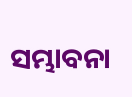ସମ୍ଭାବନା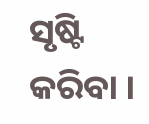ସୃଷ୍ଟି କରିବା ।